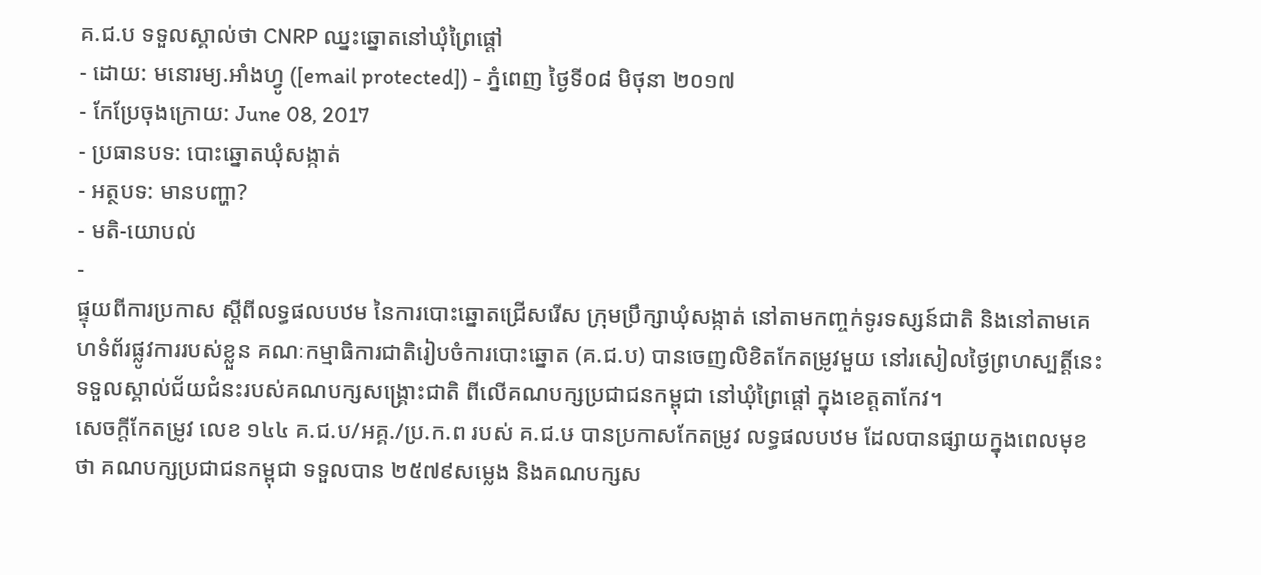គ.ជ.ប ទទួលស្គាល់ថា CNRP ឈ្នះឆ្នោតនៅឃុំព្រៃផ្ដៅ
- ដោយ: មនោរម្យ.អាំងហ្វូ ([email protected]) - ភ្នំពេញ ថ្ងៃទី០៨ មិថុនា ២០១៧
- កែប្រែចុងក្រោយ: June 08, 2017
- ប្រធានបទ: បោះឆ្នោតឃុំសង្កាត់
- អត្ថបទ: មានបញ្ហា?
- មតិ-យោបល់
-
ផ្ទុយពីការប្រកាស ស្ដីពីលទ្ធផលបឋម នៃការបោះឆ្នោតជ្រើសរើស ក្រុមប្រឹក្សាឃុំសង្កាត់ នៅតាមកញ្ចក់ទូរទស្សន៍ជាតិ និងនៅតាមគេហទំព័រផ្លូវការរបស់ខ្លួន គណៈកម្មាធិការជាតិរៀបចំការបោះឆ្នោត (គ.ជ.ប) បានចេញលិខិតកែតម្រូវមួយ នៅរសៀលថ្ងៃព្រហស្បត្តិ៍នេះ ទទួលស្គាល់ជ័យជំនះរបស់គណបក្សសង្គ្រោះជាតិ ពីលើគណបក្សប្រជាជនកម្ពុជា នៅឃុំព្រៃផ្ដៅ ក្នុងខេត្តតាកែវ។
សេចក្ដីកែតម្រូវ លេខ ១៤៤ គ.ជ.ប/អគ្គ./ប្រ.ក.ព របស់ គ.ជ.ឞ បានប្រកាសកែតម្រូវ លទ្ធផលបឋម ដែលបានផ្សាយក្នុងពេលមុខថា គណបក្សប្រជាជនកម្ពុជា ទទួលបាន ២៥៧៩សម្លេង និងគណបក្សស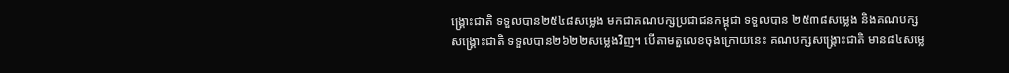ង្គ្រោះជាតិ ទទួលបាន២៥៤៨សម្លេង មកជាគណបក្សប្រជាជនកម្ពុជា ទទួលបាន ២៥៣៨សម្លេង និងគណបក្សសង្គ្រោះជាតិ ទទួលបាន២៦២២សម្លេងវិញ។ បើតាមតួលេខចុងក្រោយនេះ គណបក្សសង្គ្រោះជាតិ មាន៨៤សម្លេ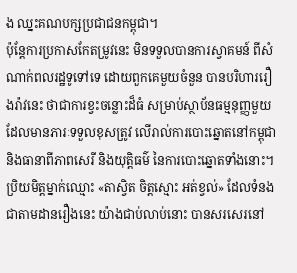ង ឈ្នះគណបក្សប្រជាជនកម្ពុជា។
ប៉ុន្តែការប្រកាសកែតម្រូវនេះ មិនទទួលបានការស្វាគមន៍ ពីសំណាក់ពលរដ្ឋទូទៅទេ ដោយពួកគេមួយចំនួន បានបរិហាររឿងរ៉ាវនេះ ថាជាការខ្វះចន្លោះដ៏ធំ សម្រាប់ស្ថាប័នធម្មនុញ្ញមួយ ដែលមានភារៈទទួលខុសត្រូវ លើរាល់ការបោះឆ្នោតនៅកម្ពុជា និងធានាពីភាពសេរី និងយុត្តិធម៌ នៃការបោះឆ្នោតទាំងនោះ។
ប្រិយមិត្តម្នាក់ឈ្មោះ «តាស្វិត ចិត្តស្មោះ អត់ខ្វល់» ដែលទំនងជាតាមដានរឿងនេះ យ៉ាងជាប់លាប់នោះ បានសរសេរនៅ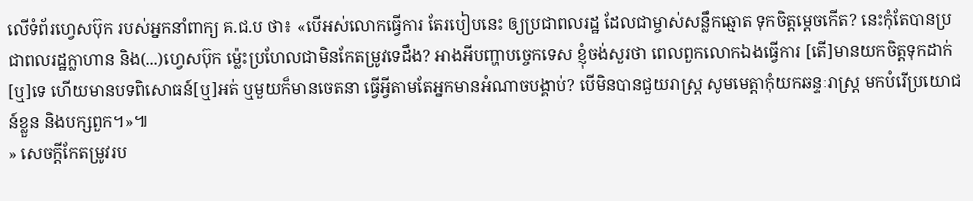លើទំព័រហ្វេសប៊ុក របស់អ្នកនាំពាក្យ គ.ជ.ប ថា៖ «បើអស់លោកធ្វើការ តែរបៀបនេះ ឲ្យប្រជាពលរដ្ឋ ដែលជាម្ចាស់សន្លឹកឆ្មោត ទុកចិត្តម្ដេចកើត? នេះកុំតែបានប្រជាពលរដ្ឋក្លាហាន និង(...)ហ្វេសប៊ុក ម៉្លេះប្រហែលជាមិនកែតម្រូវទេដឹង? អាងអីបញ្ហាបច្ចេកទេស ខ្ញុំចង់សួរថា ពេលពួកលោកឯងធ្វើការ [តើ]មានយកចិត្តទុកដាក់[ឬ]ទេ ហើយមានបទពិសោធន៍[ឬ]អត់ ឬមួយក៏មានចេតនា ធ្វើអ្វីតាមតែអ្នកមានអំណាចបង្គាប់? បើមិនបានជួយរាស្រ្ដ សូមមេត្តាកុំយកឆន្ទៈរាស្រ្ដ មកបំរើប្រយោជន៍ខ្លួន និងបក្សពួក។»៕
» សេចក្ដីកែតម្រូវរប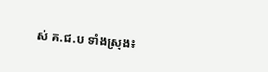ស់ គ.ជ.ប ទាំងស្រុង៖